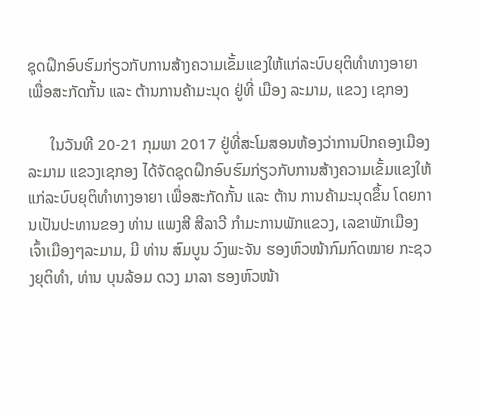ຊຸດຝຶກອົບຮົມກ່ຽວກັບການສ້າງຄວາມເຂັ້ມແຂງໃຫ້ແກ່ລະບົບຍຸຕິທຳທາງອາຍາ ເພື່ອສະກັດກັ້ນ ແລະ ຕ້ານການຄ້າມະນຸດ ຢູ່ທີ່ ເມືອງ ລະມາມ, ແຂວງ ເຊກອງ

      ໃນວັນທີ 20-21 ກຸມພາ 2017 ຢູ່ທີ່ສະໂມສອນຫ້ອງວ່າການປົກຄອງເມືອງລະມາມ ແຂວງເຊກອງ ໄດ້ຈັດຊຸດຝຶກອົບຮົມກ່ຽວກັບການສ້າງຄວາມເຂັ້ມແຂງໃຫ້ແກ່ລະບົບຍຸຕິທຳທາງອາຍາ ເພື່ອສະກັດກັ້ນ ແລະ ຕ້ານ ການຄ້າມະນຸດຂຶ້ນ ໂດຍການເປັນປະທານຂອງ ທ່ານ ແພງສີ ສີລາວີ ກຳມະການພັກແຂວງ, ເລຂາພັກເມືອງ ເຈົ້າເມືອງໆລະມາມ, ມີ ທ່ານ ສົມບູນ ວົງພະຈັນ ຮອງຫົວໜ້າກົມກົດໝາຍ ກະຊວງຍຸຕິທຳ, ທ່ານ ບຸນລ້ອມ ດວງ ມາລາ ຮອງຫົວໜ້າ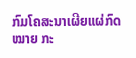ກົມໂຄສະນາເຜີຍແຜ່ກົດໝາຍ ກະ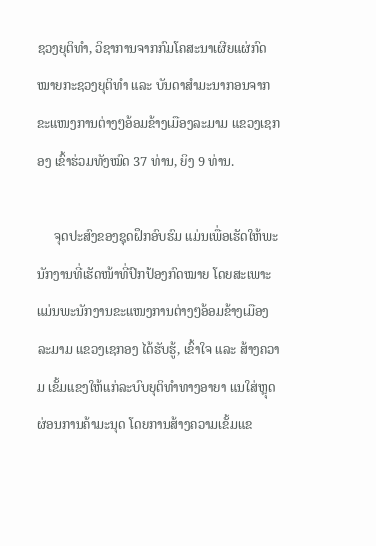ຊວງຍຸຕິທຳ, ວິຊາການຈາກກົມໂຄສະນາເຜີຍແຜ່ກົດໝາຍກະຊວງຍຸຕິທຳ ແລະ ບັນດາສໍາມະນາກອນຈາກຂະແໜງການຕ່າງໆອ້ອມຂ້າງເມືອງລະມາມ ແຂວງເຊກອງ ເຂົ້າຮ່ວມທັງໝົດ 37 ທ່ານ, ຍິງ 9 ທ່ານ.

     ຈຸດປະສົງຂອງຊຸດຝຶກອົບຮົມ ແມ່ນເພື່ອເຮັດໃຫ້ພະນັກງານທີ່ເຮັດໜ້າທີ່ປົກປ້ອງກົດໝາຍ ໂດຍສະເພາະແມ່ນພະນັກງານຂະແໜງການຕ່າງໆອ້ອມຂ້າງເມືອງລະມາມ ແຂວງເຊກອງ ໄດ້ຮັບຮູ້, ເຂົ້າໃຈ ແລະ ສ້າງຄວາມ ເຂັ້ມແຂງໃຫ້ແກ່ລະບົບຍຸຕິທຳທາງອາຍາ ແນໃສ່ຫຼຸດຜ່ອນການຄ້າມະນຸດ ໂດຍການສ້າງຄວາມເຂັ້ມແຂ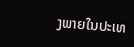ງພາຍໃນປະເທ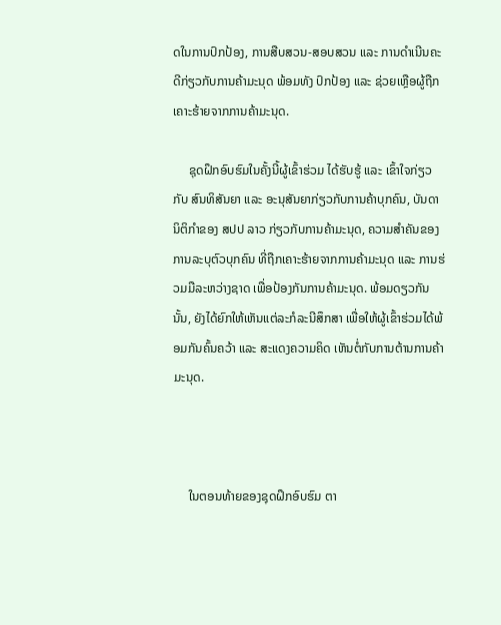ດໃນການປົກປ້ອງ, ການສືບສວນ-ສອບສວນ ແລະ ການດຳເນີນຄະດີກ່ຽວກັບການຄ້າມະນຸດ ພ້ອມທັງ ປົກປ້ອງ ແລະ ຊ່ວຍເຫຼືອຜູ້ຖືກເຄາະຮ້າຍຈາກການຄ້າມະນຸດ.

     ຊຸດຝຶກອົບຮົມໃນຄັ້ງນີ້ຜູ້ເຂົ້າຮ່ວມ ໄດ້ຮັບຮູ້ ແລະ ເຂົ້າໃຈກ່ຽວກັບ ສົນທິສັນຍາ ແລະ ອະນຸສັນຍາກ່ຽວກັບການຄ້າບຸກຄົນ, ບັນດານິຕິກຳຂອງ ສປປ ລາວ ກ່ຽວກັບການຄ້າມະນຸດ, ຄວາມສໍາຄັນຂອງການລະບຸຕົວບຸກຄົນ ທີ່ຖືກເຄາະຮ້າຍຈາກການຄ້າມະນຸດ ແລະ ການຮ່ວມມືລະຫວ່າງຊາດ ເພື່ອປ້ອງກັນການຄ້າມະນຸດ. ພ້ອມດຽວກັນນັ້ນ, ຍັງໄດ້ຍົກໃຫ້ເຫັນແຕ່ລະກໍລະນີສຶກສາ ເພື່ອໃຫ້ຜູ້ເຂົ້າຮ່ວມໄດ້ພ້ອມກັນຄົ້ນຄວ້າ ແລະ ສະແດງຄວາມຄິດ ເຫັນຕໍ່ກັບການຕ້ານການຄ້າມະນຸດ.



     ໃນຕອນທ້າຍຂອງຊຸດຝຶກອົບຮົມ ຕາ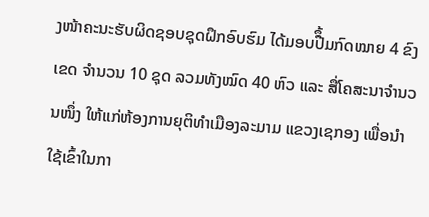ງໜ້າຄະນະຮັບຜິດຊອບຊຸດຝຶກອົບຮົມ ໄດ້ມອບປືຶ້ມກົດໝາຍ 4 ຂົງເຂດ ຈຳນວນ 10 ຊຸດ ລວມທັງໝົດ 40 ຫົວ ແລະ ສື່ໂຄສະນາຈຳນວນໜຶ່ງ ໃຫ້ແກ່ຫ້ອງການຍຸຕິທຳເມືອງລະມາມ ແຂວງເຊກອງ ເພື່ອນຳໃຊ້ເຂົ້າໃນກາ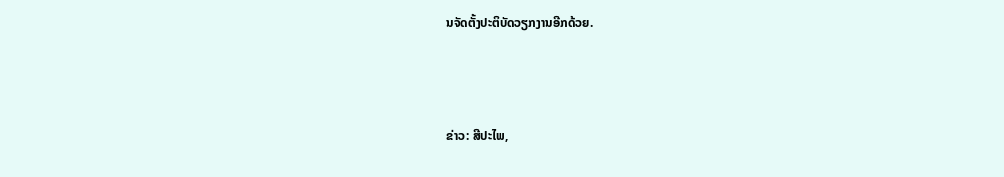ນຈັດຕັ້ງປະຕິບັດວຽກງານອີກດ້ວຍ.



ຂ່າວ: ສີປະໄພ,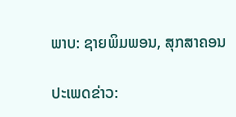ພາບ: ຊາຍພິມພອນ, ສຸກສາຄອນ

ປະເພດຂ່າວ: